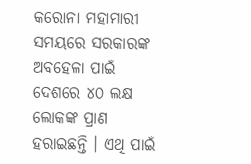କରୋନା ମହାମାରୀ ସମୟରେ ସରକାରଙ୍କ ଅବହେଳା ପାଇଁ ଦେଶରେ ୪୦ ଲକ୍ଷ ଲୋକଙ୍କ ପ୍ରାଣ ହରାଇଛନ୍ତି । ଏଥି ପାଇଁ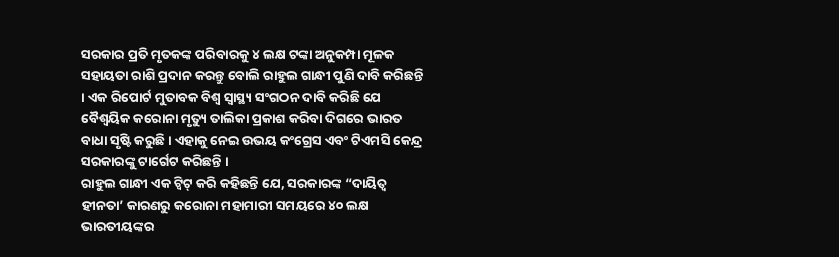ସରକାର ପ୍ରତି ମୃତକଙ୍କ ପରିବାରକୁ ୪ ଲକ୍ଷ ଟଙ୍କା ଅନୁକମ୍ପା ମୂଳକ ସହାୟତା ରାଶି ପ୍ରଦାନ କରନ୍ତୁ ବୋଲି ରାହୁଲ ଗାନ୍ଧୀ ପୁଣି ଦାବି କରିଛନ୍ତି । ଏକ ରିପୋର୍ଟ ମୁତାବକ ବିଶ୍ୱ ସ୍ୱାସ୍ଥ୍ୟ ସଂଗଠନ ଦାବି କରିଛି ଯେ ବୈଶ୍ୱୟିକ କରୋନା ମୃତ୍ୟୁ ତାଲିକା ପ୍ରକାଶ କରିବା ଦିଗରେ ଭାରତ ବାଧା ସୃଷ୍ଟି କରୁଛି । ଏହାକୁ ନେଇ ଉଭୟ କଂଗ୍ରେସ ଏବଂ ଟିଏମସି କେନ୍ଦ୍ର ସରକାରଙ୍କୁ ଟାର୍ଗେଟ କରିଛନ୍ତି ।
ରାହୁଲ ଗାନ୍ଧୀ ଏକ ଟ୍ୱିଟ୍ କରି କହିଛନ୍ତି ଯେ, ସରକାରଙ୍କ “ଦାୟିତ୍ୱ ହୀନତା’ କାରଣରୁ କରୋନା ମହାମାରୀ ସମୟରେ ୪୦ ଲକ୍ଷ ଭାରତୀୟଙ୍କର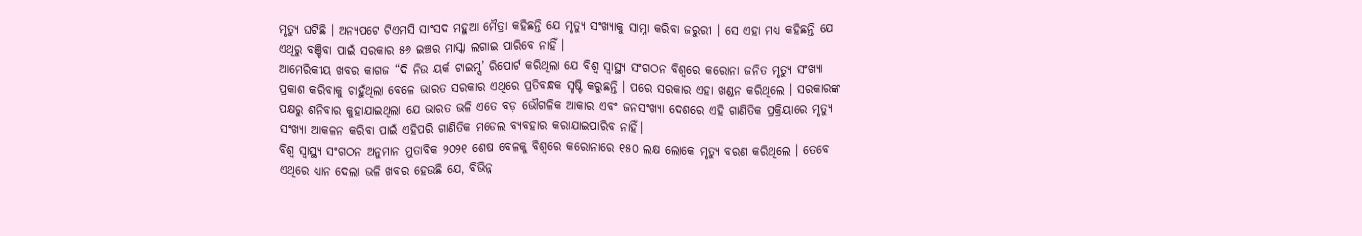ମୃତ୍ୟୁ ଘଟିଛି । ଅନ୍ୟପଟେ ଟିଏମସି ସାଂସଦ ମହୁଆ ମୈତ୍ରା କହିଛନ୍ତି ଯେ ମୃତ୍ୟୁ ସଂଖ୍ୟାକୁ ସାମ୍ନା କରିବା ଜରୁରୀ । ସେ ଏହା ମଧ୍ୟ କହିଛନ୍ତି ଯେ ଏଥିରୁ ବଞ୍ଚିବା ପାଇଁ ସରକାର ୫୬ ଇଞ୍ଚର ମାସ୍କା ଲଗାଇ ପାରିବେ ନାହିଁ ।
ଆମେରିକୀୟ ଖବର କାଗଜ “ଦି ନିଉ ୟର୍କ ଟାଇମ୍ସ’ ରିପୋର୍ଟ କରିଥିଲା ଯେ ବିଶ୍ୱ ସ୍ୱାସ୍ଥ୍ୟ ସଂଗଠନ ବିଶ୍ୱରେ କରୋନା ଜନିତ ମୃତ୍ୟୁ ସଂଖ୍ୟା ପ୍ରକାଶ କରିବାକୁ ଚାହୁଁଥିଲା ବେଳେ ଭାରତ ସରକାର ଏଥିରେ ପ୍ରତିବନ୍ଧକ ସୃଷ୍ଟି କରୁଛନ୍ତି । ପରେ ସରକାର ଏହା ଖଣ୍ଡନ କରିଥିଲେ । ସରକାରଙ୍କ ପକ୍ଷରୁ ଶନିବାର କୁହାଯାଇଥିଲା ଯେ ଭାରତ ଭଳି ଏତେ ବଡ଼ ଭୌଗଳିକ ଆକାର ଏବଂ ଜନସଂଖ୍ୟା ଦେଶରେ ଏହି ଗାଣିତିକ ପ୍ରକ୍ରିୟାରେ ମୃତ୍ୟୁ ସଂଖ୍ୟା ଆକଳନ କରିବା ପାଇଁ ଏହିପରି ଗାଣିତିକ ମଡେଲ ବ୍ୟବହାର କରାଯାଇପାରିବ ନାହିଁ।
ବିଶ୍ୱ ସ୍ୱାସ୍ଥ୍ୟ ସଂଗଠନ ଅନୁମାନ ମୁତାବିକ ୨୦୨୧ ଶେଷ ବେଳକୁ ବିଶ୍ୱରେ କରୋନାରେ ୧୫୦ ଲକ୍ଷ ଲୋକେ ମୃତ୍ୟୁ ବରଣ କରିଥିଲେ । ତେବେ ଏଥିରେ ଧ୍ୟାନ ଦେଲା ଭଳି ଖବର ହେଉଛି ଯେ, ବିଭିନ୍ନ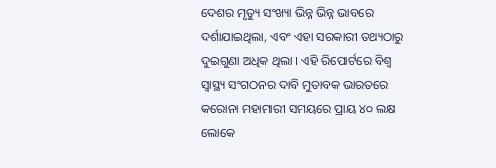ଦେଶର ମୃତ୍ୟୁ ସଂଖ୍ୟା ଭିନ୍ନ ଭିନ୍ନ ଭାବରେ ଦର୍ଶାଯାଇଥିଲା, ଏବଂ ଏହା ସରକାରୀ ତଥ୍ୟଠାରୁ ଦୁଇଗୁଣା ଅଧିକ ଥିଲା । ଏହି ରିପୋର୍ଟରେ ବିଶ୍ୱ ସ୍ୱାସ୍ଥ୍ୟ ସଂଗଠନର ଦାବି ମୁତାବକ ଭାରତରେ କରୋନା ମହାମାରୀ ସମୟରେ ପ୍ରାୟ ୪୦ ଲକ୍ଷ ଲୋକେ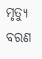ମୃତ୍ୟୁ ବରଣ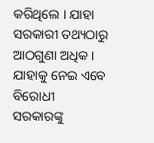କରିଥିଲେ । ଯାହା ସରକାରୀ ତଥ୍ୟଠାରୁ ଆଠଗୁଣା ଅଧିକ । ଯାହାକୁ ନେଇ ଏବେ ବିରୋଧୀ ସରକାରଙ୍କୁ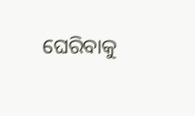ଘେରିବାକୁ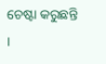ଚେଷ୍ଟା କରୁଛନ୍ତି ।